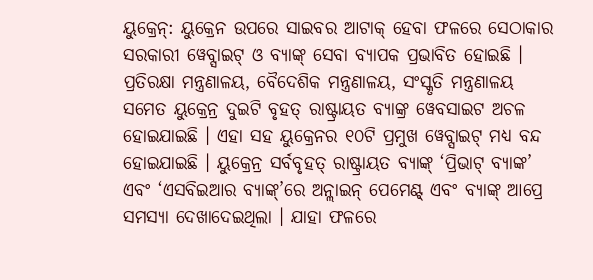ୟୁକ୍ରେନ୍: ୟୁକ୍ରେନ ଉପରେ ସାଇବର ଆଟାକ୍ ହେବା ଫଳରେ ସେଠାକାର ସରକାରୀ ୱେବ୍ସାଇଟ୍ ଓ ବ୍ୟାଙ୍କ୍ ସେବା ବ୍ୟାପକ ପ୍ରଭାବିତ ହୋଇଛି । ପ୍ରତିରକ୍ଷା ମନ୍ତ୍ରଣାଳୟ, ବୈଦେଶିକ ମନ୍ତ୍ରଣାଳୟ, ସଂସ୍କୃତି ମନ୍ତ୍ରଣାଳୟ ସମେତ ୟୁକ୍ରେନ୍ର ଦୁଇଟି ବୃହତ୍ ରାଷ୍ଟ୍ରାୟତ ବ୍ୟାଙ୍କ୍ର ୱେବସାଇଟ ଅଚଳ ହୋଇଯାଇଛି । ଏହା ସହ ୟୁକ୍ରେନର ୧୦ଟି ପ୍ରମୁଖ ୱେବ୍ସାଇଟ୍ ମଧ୍ୟ ବନ୍ଦ ହୋଇଯାଇଛି । ୟୁକ୍ରେନ୍ର ସର୍ବବୃହତ୍ ରାଷ୍ଟ୍ରାୟତ ବ୍ୟାଙ୍କ୍ ‘ପ୍ରିଭାଟ୍ ବ୍ୟାଙ୍କ’ ଏବଂ ‘ଏସବିଇଆର ବ୍ୟାଙ୍କ୍’ରେ ଅନ୍ଲାଇନ୍ ପେମେଣ୍ଟ୍ ଏବଂ ବ୍ୟାଙ୍କ୍ ଆପ୍ରେ ସମସ୍ୟା ଦେଖାଦେଇଥିଲା । ଯାହା ଫଳରେ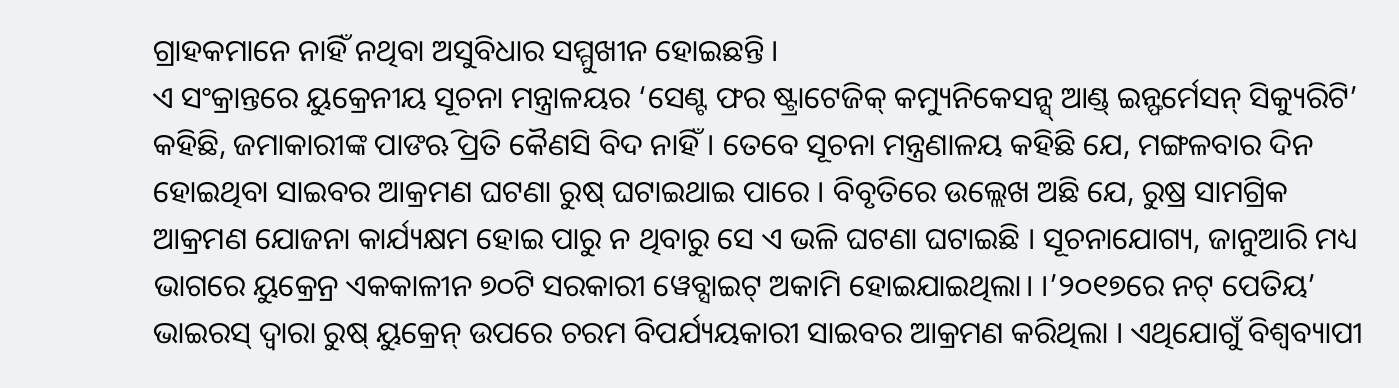ଗ୍ରାହକମାନେ ନାହିଁ ନଥିବା ଅସୁବିଧାର ସମ୍ମୁଖୀନ ହୋଇଛନ୍ତି ।
ଏ ସଂକ୍ରାନ୍ତରେ ୟୁକ୍ରେନୀୟ ସୂଚନା ମନ୍ତ୍ରାଳୟର ‘ସେଣ୍ଟ ଫର ଷ୍ଟ୍ରାଟେଜିକ୍ କମ୍ୟୁନିକେସନ୍ସ୍ ଆଣ୍ଡ୍ ଇନ୍ଫର୍ମେସନ୍ ସିକ୍ୟୁରିଟି’ କହିଛି, ଜମାକାରୀଙ୍କ ପାଙଋି ପ୍ରତି କୈଣସି ବିଦ ନାହିଁ । ତେବେ ସୂଚନା ମନ୍ତ୍ରଣାଳୟ କହିଛି ଯେ, ମଙ୍ଗଳବାର ଦିନ ହୋଇଥିବା ସାଇବର ଆକ୍ରମଣ ଘଟଣା ରୁଷ୍ ଘଟାଇଥାଇ ପାରେ । ବିବୃତିରେ ଉଲ୍ଲେଖ ଅଛି ଯେ, ରୁଷ୍ର ସାମଗ୍ରିକ ଆକ୍ରମଣ ଯୋଜନା କାର୍ଯ୍ୟକ୍ଷମ ହୋଇ ପାରୁ ନ ଥିବାରୁ ସେ ଏ ଭଳି ଘଟଣା ଘଟାଇଛି । ସୂଚନାଯୋଗ୍ୟ, ଜାନୁଆରି ମଧ୍ୟ ଭାଗରେ ୟୁକ୍ରେନ୍ର ଏକକାଳୀନ ୭୦ଟି ସରକାରୀ ୱେବ୍ସାଇଟ୍ ଅକାମି ହୋଇଯାଇଥିଲା। ।’୨୦୧୭ରେ ନଟ୍ ପେତିୟ’ ଭାଇରସ୍ ଦ୍ୱାରା ରୁଷ୍ ୟୁକ୍ରେନ୍ ଉପରେ ଚରମ ବିପର୍ଯ୍ୟୟକାରୀ ସାଇବର ଆକ୍ରମଣ କରିଥିଲା । ଏଥିଯୋଗୁଁ ବିଶ୍ୱବ୍ୟାପୀ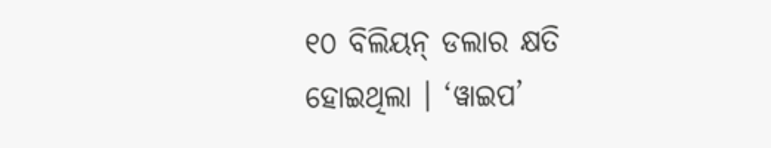୧୦ ବିଲିୟନ୍ ଡଲାର କ୍ଷତି ହୋଇଥିଲା । ‘ୱାଇପ’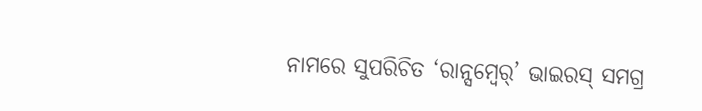ନାମରେ ସୁପରିଚିତ ‘ରାନ୍ସମ୍ୱେର୍’ ଭାଇରସ୍ ସମଗ୍ର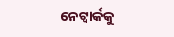ନେଟ୍ୱାର୍କକୁ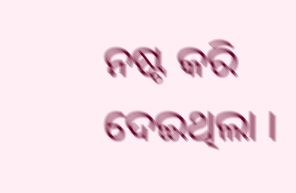ନଷ୍ଟ କରି ଦେଇଥିଲା ।